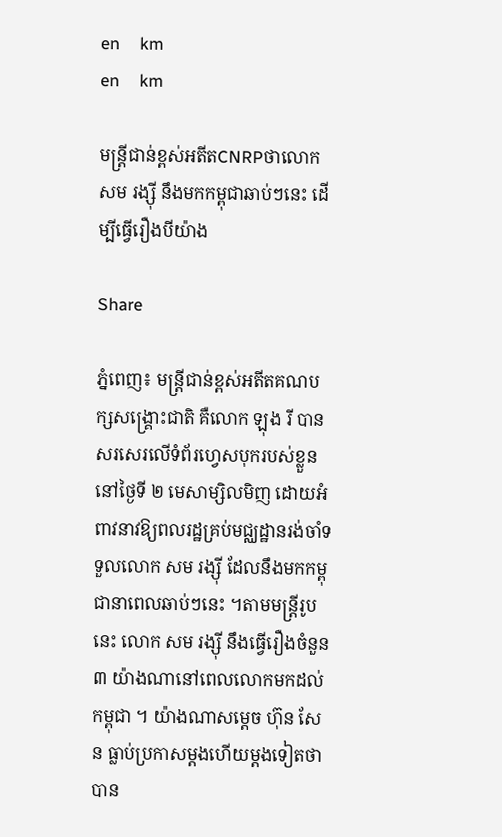en     km
en     km

មន្ត្រីជាន់ខ្ពស់អតីតCNRPថាលោក សម រង្ស៊ី នឹងមកកម្ពុជាឆាប់ៗនេះ ដើម្បីធ្វើរឿងបីយ៉ាង

Share

ភ្នំពេញ៖ មន្ត្រីជាន់ខ្ពស់អតីតគណបក្សសង្គ្រោះជាតិ គឺលោក ឡុង រី បានសរសេរលើទំព័រហ្វេសបុករបស់ខ្លួន នៅថ្ងៃទី ២ មេសាម្សិលមិញ ដោយអំពាវនាវឱ្យពលរដ្ឋគ្រប់មជ្ឈដ្ឋានរង់ចាំទទួលលោក សម រង្ស៊ី ដែលនឹងមកកម្ពុជានាពេលឆាប់ៗនេះ ។តាមមន្ត្រីរូបនេះ លោក សម រង្ស៊ី នឹងធ្វើរឿងចំនួន ៣ យ៉ាងណានៅពេលលោកមកដល់កម្ពុជា ។ យ៉ាងណាសម្ដេច ហ៊ុន សែន ធ្លាប់ប្រកាសម្ដងហើយម្ដងទៀតថា បាន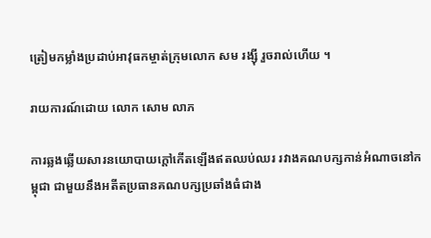ត្រៀមកម្លាំងប្រដាប់អាវុធកម្ចាត់ក្រុមលោក សម រង្ស៊ី រួចរាល់ហើយ ។

រាយការណ៍ដោយ លោក សោម លាភ

ការឆ្លងឆ្លើយសារនយោបាយក្ដៅកើតឡើងឥតឈប់ឈរ រវាងគណបក្សកាន់អំណាចនៅកម្ពុជា ជាមួយនឹងអតីតប្រធានគណបក្សប្រឆាំងធំជាង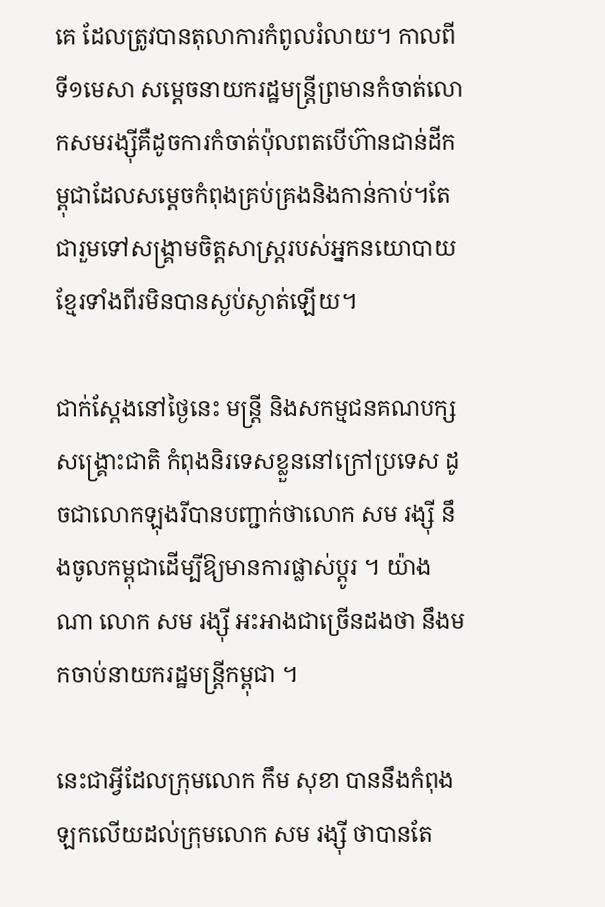គេ ដែលត្រូវបានតុលាការកំពូលរំលាយ។ កាលពីទី១មេសា សម្ដេចនាយករដ្ឋមន្ត្រីព្រមានកំចាត់លោកសមរង្ស៊ីគឺដូចការកំចាត់ប៉ុលពតបើហ៊ានជាន់ដីកម្ពុជាដែលសម្ដេចកំពុងគ្រប់គ្រងនិងកាន់កាប់។តែជារួមទៅសង្រ្គាមចិត្តសាស្រ្តរបស់អ្នកនយោបាយខ្មែរទាំងពីរមិនបានស្ងប់ស្ងាត់ឡើយ។

ជាក់ស្ដែងនៅថ្ងៃនេះ មន្ត្រី និងសកម្មជនគណបក្សសង្គ្រោះជាតិ កំពុងនិរទេសខ្លួននៅក្រៅប្រទេស ដូចជាលោកឡុងរីបានបញ្ជាក់ថាលោក សម រង្ស៊ី នឹងចូលកម្ពុជាដើម្បីឱ្យមានការផ្លាស់ប្ដូរ ។ យ៉ាងណា លោក សម រង្ស៊ី អះអាងជាច្រើនដងថា នឹងមកចាប់នាយករដ្ឋមន្ត្រីកម្ពុជា ។

នេះជាអ្វីដែលក្រុមលោក កឹម សុខា បាននឹងកំពុងឡកលើយដល់ក្រុមលោក សម រង្ស៊ី ថាបានតែ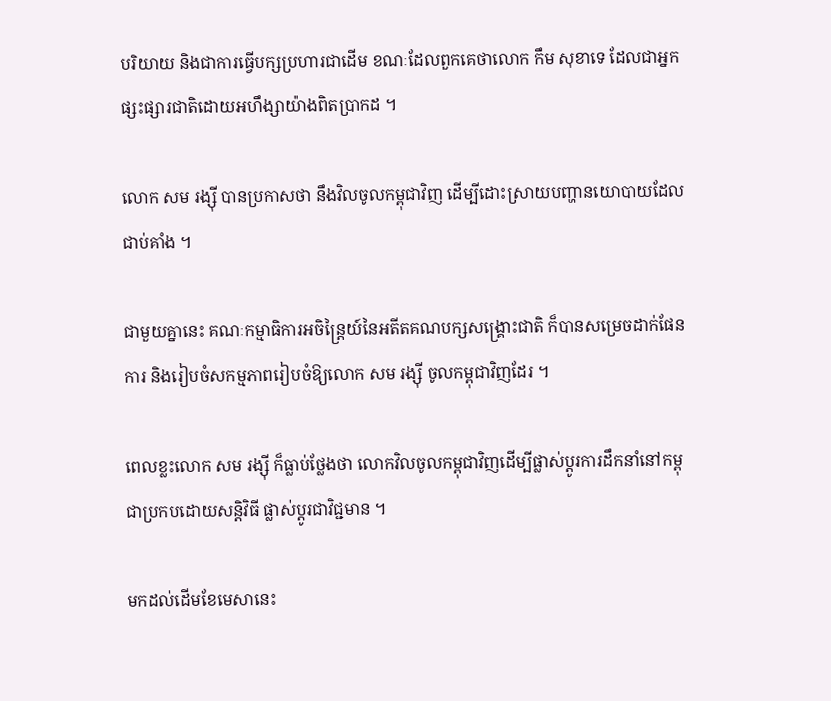បរិយាយ និងជាការធ្វើបក្សប្រហារជាដើម ខណៈដែលពួកគេថាលោក កឹម សុខាទេ ដែលជាអ្នកផ្សះផ្សារជាតិដោយអហឹង្សាយ៉ាងពិតប្រាកដ ។

លោក សម រង្ស៊ី បានប្រកាសថា នឹងវិលចូលកម្ពុជាវិញ ដើម្បីដោះស្រាយបញ្ហានយោបាយដែលជាប់គាំង ។

ជាមួយគ្នានេះ គណៈកម្មាធិការអចិន្ត្រៃយ៍នៃអតីតគណបក្សសង្គ្រោះជាតិ ក៏បានសម្រេចដាក់ផែនការ និងរៀបចំសកម្មភាពរៀបចំឱ្យលោក សម រង្ស៊ី ចូលកម្ពុជាវិញដែរ ។

ពេលខ្លះលោក សម រង្ស៊ី ក៏ធ្លាប់ថ្លែងថា លោកវិលចូលកម្ពុជាវិញដើម្បីផ្លាស់ប្ដូរការដឹកនាំនៅកម្ពុជាប្រកបដោយសន្តិវិធី ផ្លាស់ប្ដូរជាវិជ្ជមាន ។

មកដល់ដើមខែមេសានេះ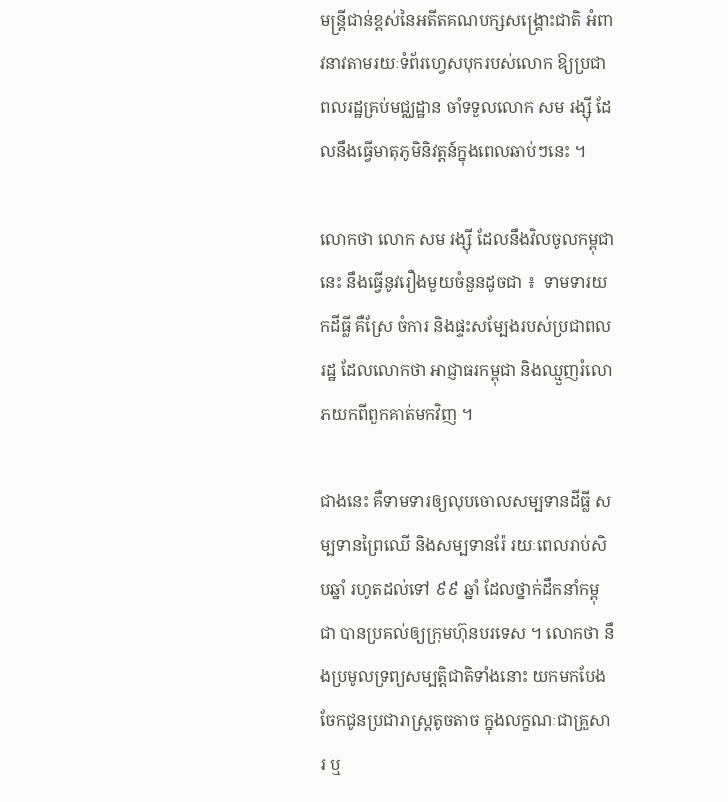មន្ត្រីជាន់ខ្ពស់នៃអតីតគណបក្សសង្រ្គោះជាតិ អំពាវនាវតាមរយៈទំព័រហ្វេសបុករបស់លោក ឱ្យប្រជាពលរដ្ឋគ្រប់មជ្ឈដ្ឋាន ចាំទទួលលោក សម រង្ស៊ី ដែលនឹងធ្វើមាតុភូមិនិវត្តន៍ក្នុងពេលឆាប់ៗនេះ ។

លោកថា លោក សម រង្ស៊ី ដែលនឹងវិលចូលកម្ពុជានេះ នឹងធ្វើនូវរឿងមួយចំនួនដូចជា ៖  ទាមទារយកដីធ្លី គឺស្រែ ចំការ និងផ្ទះសម្បែងរបស់ប្រជាពលរដ្ឋ ដែលលោកថា អាជ្ញាធរកម្ពុជា និងឈ្មួញរំលោភយកពីពួកគាត់មកវិញ ។

ជាងនេះ គឺទាមទារឲ្យលុបចោលសម្បទានដីធ្លី សម្បទានព្រៃឈើ និងសម្បទានរ៉ែ រយៈពេលរាប់សិបឆ្នាំ រហូតដល់ទៅ ៩៩ ឆ្នាំ ដែលថ្នាក់ដឹកនាំកម្ពុជា បានប្រគល់ឲ្យក្រុមហ៊ុនបរទេស ។ លោកថា នឹងប្រមូលទ្រព្យសម្បត្តិជាតិទាំងនោះ យកមកបែងចែកជូនប្រជារាស្ត្រតូចតាច ក្នុងលក្ខណៈជាគ្រួសារ ឬ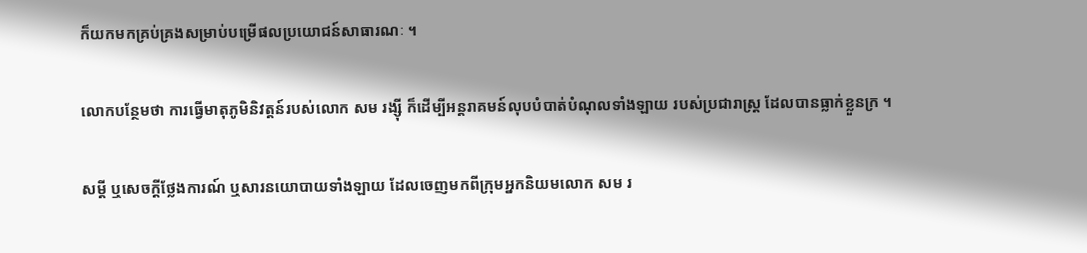ក៏យកមកគ្រប់គ្រងសម្រាប់បម្រើផលប្រយោជន៍សាធារណៈ ។

លោកបន្ថែមថា ការធ្វើមាតុភូមិនិវត្តន៍របស់លោក សម រង្ស៊ី ក៏ដើម្បីអន្តរាគមន៍លុបបំបាត់បំណុលទាំងឡាយ របស់ប្រជារាស្ត្រ ដែលបានធ្លាក់ខ្លួនក្រ ។

សម្ដី ឬសេចក្ដីថ្លែងការណ៍ ឬសារនយោបាយទាំងឡាយ ដែលចេញមកពីក្រុមអ្នកនិយមលោក សម រ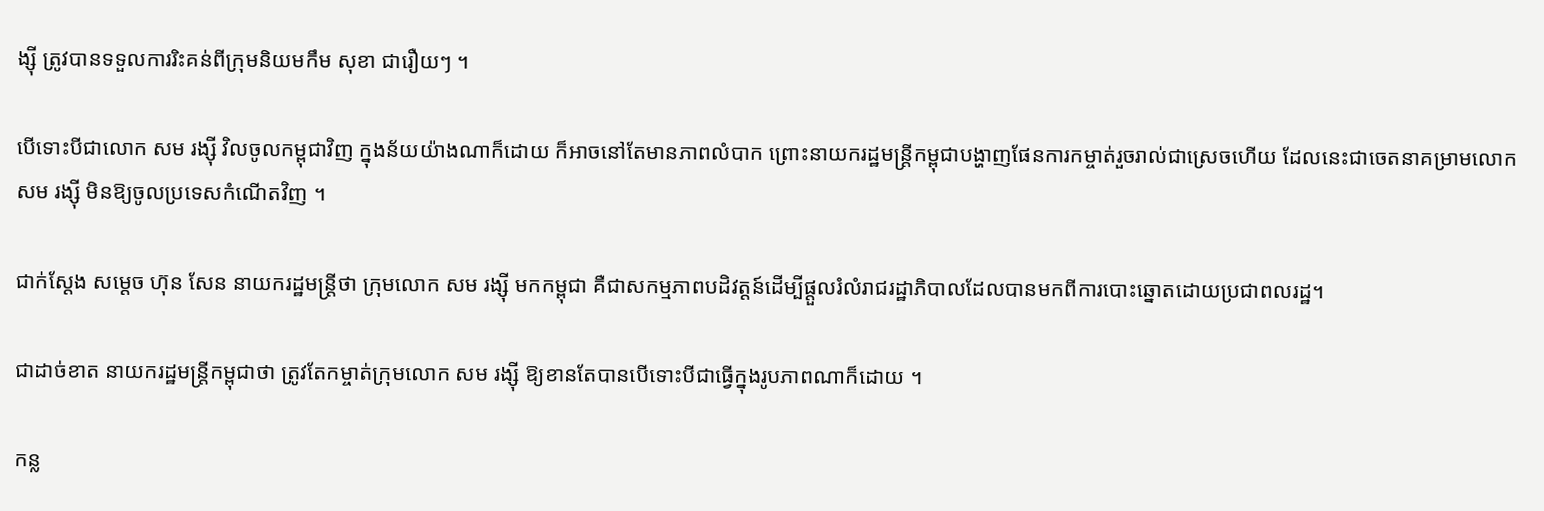ង្ស៊ី ត្រូវបានទទួលការរិះគន់ពីក្រុមនិយមកឹម សុខា ជារឿយៗ ។

បើទោះបីជាលោក សម រង្ស៊ី វិលចូលកម្ពុជាវិញ ក្នុងន័យយ៉ាងណាក៏ដោយ ក៏អាចនៅតែមានភាពលំបាក ព្រោះនាយករដ្ឋមន្ត្រីកម្ពុជាបង្ហាញផែនការកម្ចាត់រួចរាល់ជាស្រេចហើយ ដែលនេះជាចេតនាគម្រាមលោក សម រង្ស៊ី មិនឱ្យចូលប្រទេសកំណើតវិញ ។

ជាក់ស្ដែង សម្ដេច ហ៊ុន សែន នាយករដ្ឋមន្ត្រីថា ក្រុមលោក សម រង្ស៊ី មកកម្ពុជា គឺជាសកម្មភាពបដិវត្តន៍ដើម្បីផ្ដួលរំលំរាជរដ្ឋាភិបាលដែលបានមកពីការបោះឆ្នោតដោយប្រជាពលរដ្ឋ។

ជាដាច់ខាត នាយករដ្ឋមន្ត្រីកម្ពុជាថា ត្រូវតែកម្ចាត់ក្រុមលោក សម រង្ស៊ី ឱ្យខានតែបានបើទោះបីជាធ្វើក្នុងរូបភាពណាក៏ដោយ ។

កន្ល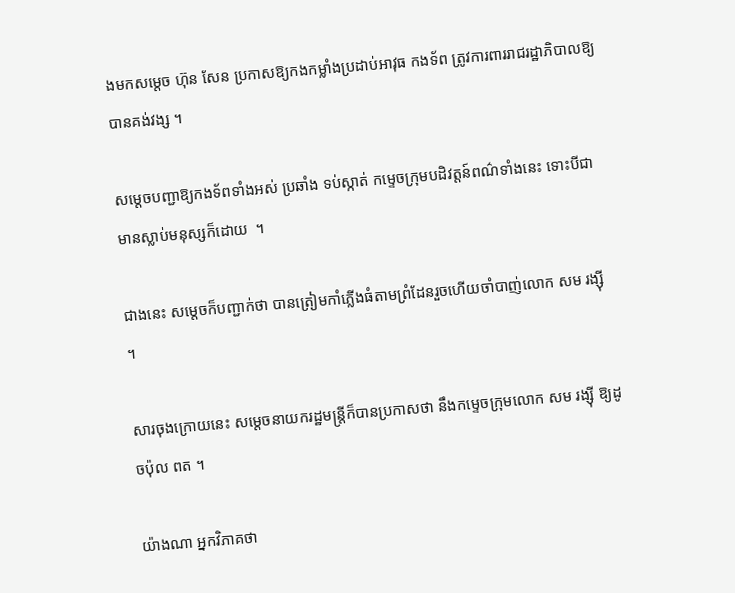ងមកសម្ដេច ហ៊ុន សែន ប្រកាសឱ្យកងកម្លាំងប្រដាប់អាវុធ កងទ័ព ត្រូវការពាររាជរដ្ឋាភិបាលឱ្យបានគង់វង្ស ។

សម្ដេចបញ្ជាឱ្យកងទ័ពទាំងអស់ ប្រឆាំង ទប់ស្កាត់ កម្ទេចក្រុមបដិវត្តន៍ពណ៌ទាំងនេះ ទោះបីជាមានស្លាប់មនុស្សក៏ដោយ  ។

ជាងនេះ សម្ដេចក៏បញ្ជាក់ថា បានត្រៀមកាំភ្លើងធំតាមព្រំដែនរួចហើយចាំបាញ់លោក សម រង្ស៊ី ។

សារចុងក្រោយនេះ សម្ដេចនាយករដ្ឋមន្ត្រីក៏បានប្រកាសថា នឹងកម្ទេចក្រុមលោក សម រង្ស៊ី ឱ្យដូចប៉ុល ពត ។

យ៉ាងណា អ្នកវិភាគថា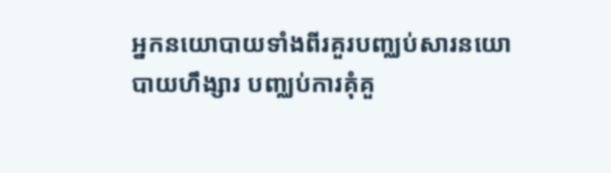អ្នកនយោបាយទាំងពីរគួរបញ្ឈប់សារនយោបាយហឹង្សារ បញ្ឈប់ការគុំគួ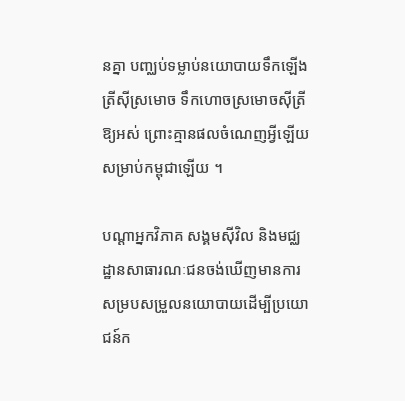នគ្នា បញ្ឈប់ទម្លាប់នយោបាយទឹកឡើងត្រីស៊ីស្រមោច ទឹកហោចស្រមោចស៊ីត្រីឱ្យអស់ ព្រោះគ្មានផលចំណេញអ្វីឡើយសម្រាប់កម្ពុជាឡើយ ។

បណ្ដាអ្នកវិភាគ សង្គមស៊ីវិល និងមជ្ឈដ្ឋានសាធារណៈជនចង់ឃើញមានការសម្របសម្រួលនយោបាយដើម្បីប្រយោជន៍ក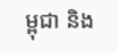ម្ពុជា និង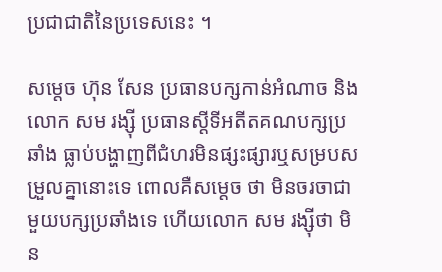ប្រជាជាតិនៃប្រទេសនេះ ។

សម្ដេច ហ៊ុន សែន ប្រធានបក្សកាន់អំណាច និងលោក សម រង្ស៊ី ប្រធានស្ដីទីអតីតគណបក្សប្រឆាំង ធ្លាប់បង្ហាញពីជំហរមិនផ្សះផ្សារឬសម្របសម្រួលគ្នានោះទេ ពោលគឺសម្ដេច ថា មិនចរចាជាមួយបក្សប្រឆាំងទេ ហើយលោក សម រង្ស៊ីថា មិន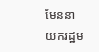មែននាយករដ្ឋម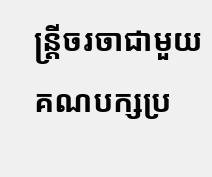ន្ត្រីចរចាជាមួយគណបក្សប្រ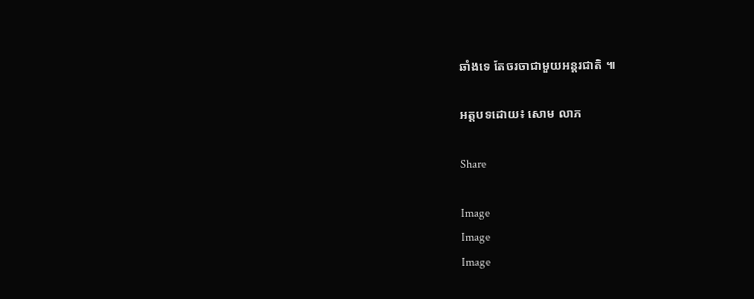ឆាំងទេ តែចរចាជាមួយអន្តរជាតិ ៕

អត្តបទដោយ៖ សោម លាភ

Share

Image
Image
Image